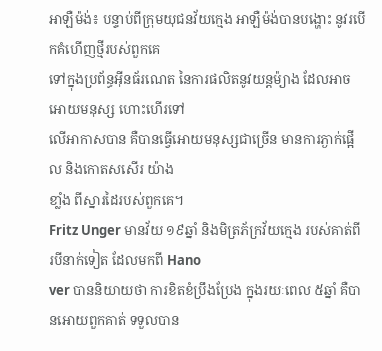អាឡឺម៉ង់៖ បន្ទាប់ពីក្រុមយុជនវ័យក្មេង អាឡឺម៉ង់បានបង្ហោះ នូវរបើកគំហើញថ្មីរបស់ពួកគេ
ទៅក្នុងប្រព័ន្ធអ៊ីនធ័រណេត នៃការផលិតនូវយន្ដម៉្យាង ដែលអាចអោយមនុស្ស ហោះហើរទៅ
លើអាកាសបាន គឺបានធ្វើអោយមនុស្សជាច្រើន មានការភ្ងាក់ផ្អើល និងកោតសសើរ យ៉ាង
ខាំ្លង ពីស្នារដៃរបស់ពួកគេ។
Fritz Unger មានវ័យ ១៩ឆ្នាំ និងមិត្រភ័ក្រវ័យក្មេង របស់គាត់ពីរបីនាក់ទៀត ដែលមកពី Hano
ver បាននិយាយថា ការខិតខំប្រឹងប្រែង ក្នុងរយៈពេល ៥ឆ្នាំ គឺបានអោយពួកគាត់ ទទួលបាន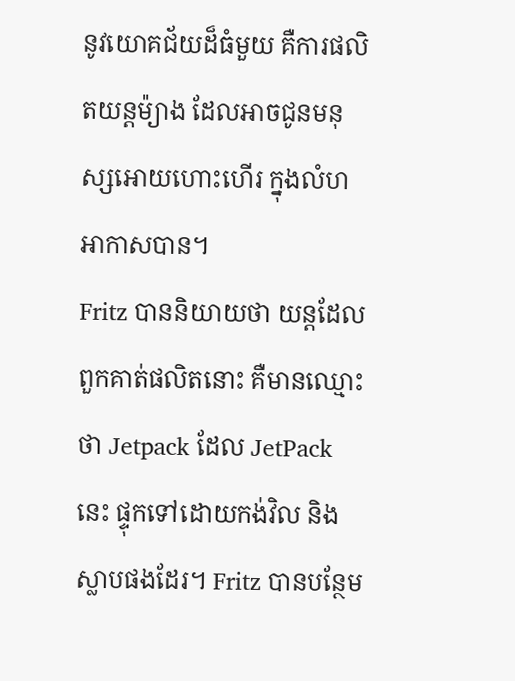នូវយោគជ័យដ៏ធំមួយ គឺការផលិតយន្ដម៉្យាង ដែលអាចជូនមនុស្សអោយហោះហើរ ក្នុងលំហ
អាកាសបាន។
Fritz បាននិយាយថា យន្ដដែលពួកគាត់ផលិតនោះ គឺមានឈ្មោះថា Jetpack ដែល JetPack
នេះ ផ្ទុកទៅដោយកង់វិល និងស្លាបផងដែរ។ Fritz បានបន្ថែម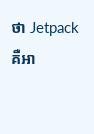ថា Jetpack គឺអា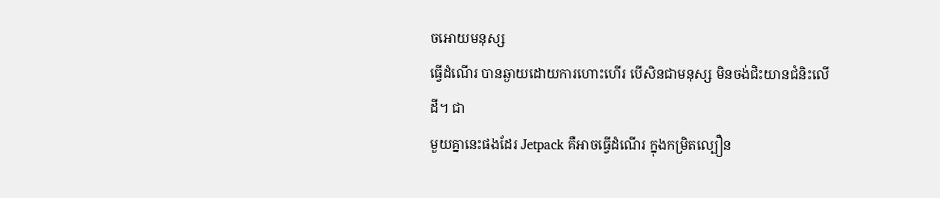ចអោយមនុស្ស
ធើ្វដំណើរ បានឆ្ងាយដោយការហោះហើរ បើសិនជាមនុស្ស មិនចង់ជិះយានជំនិះលើដី។ ជា
មួយគ្នានេះផងដែរ Jetpack គឺអាចធ្វើដំណើរ ក្នុងកម្រិតល្បឿន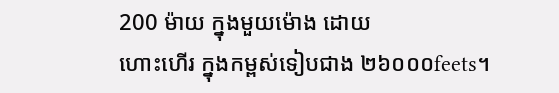200 ម៉ាយ ក្នុងមួយម៉ោង ដោយ
ហោះហើរ ក្នុងកម្ពស់ទៀបជាង ២៦០០០feets។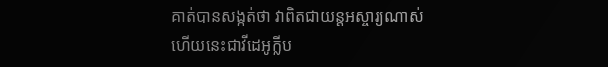គាត់បានសង្កត់ថា វាពិតជាយន្ដអស្ចារ្យណាស់
ហើយនេះជាវីដេអូក្លីប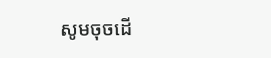សូមចុចដើ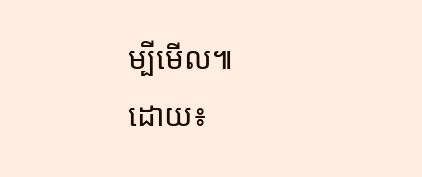ម្បីមើល៕
ដោយ៖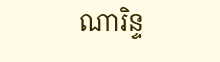ណារិន្ទ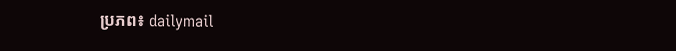ប្រភព៖ dailymail